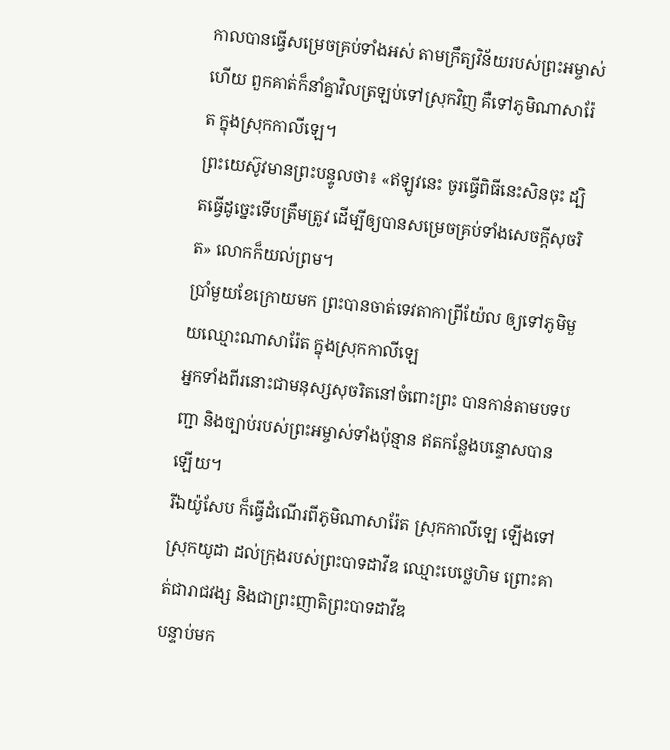កាលបានធ្វើសម្រេចគ្រប់ទាំងអស់ តាមក្រឹត្យវិន័យរបស់ព្រះអម្ចាស់ហើយ ពួកគាត់ក៏នាំគ្នាវិលត្រឡប់ទៅស្រុកវិញ គឺទៅភូមិណាសារ៉ែត ក្នុងស្រុកកាលីឡេ។
ព្រះយេស៊ូវមានព្រះបន្ទូលថា៖ «ឥឡូវនេះ ចូរធ្វើពិធីនេះសិនចុះ ដ្បិតធ្វើដូច្នេះទើបត្រឹមត្រូវ ដើម្បីឲ្យបានសម្រេចគ្រប់ទាំងសេចក្តីសុចរិត» លោកក៏យល់ព្រម។
ប្រាំមួយខែក្រោយមក ព្រះបានចាត់ទេវតាកាព្រីយ៉ែល ឲ្យទៅភូមិមួយឈ្មោះណាសារ៉ែត ក្នុងស្រុកកាលីឡេ
អ្នកទាំងពីរនោះជាមនុស្សសុចរិតនៅចំពោះព្រះ បានកាន់តាមបទបញ្ជា និងច្បាប់របស់ព្រះអម្ចាស់ទាំងប៉ុន្មាន ឥតកន្លែងបន្ទោសបានឡើយ។
រីឯយ៉ូសែប ក៏ធ្វើដំណើរពីភូមិណាសារ៉ែត ស្រុកកាលីឡេ ឡើងទៅស្រុកយូដា ដល់ក្រុងរបស់ព្រះបាទដាវីឌ ឈ្មោះបេថ្លេហិម ព្រោះគាត់ជារាជវង្ស និងជាព្រះញាតិព្រះបាទដាវីឌ
បន្ទាប់មក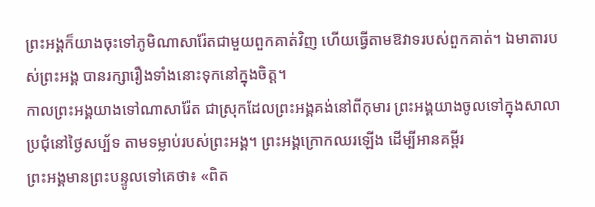ព្រះអង្គក៏យាងចុះទៅភូមិណាសារ៉ែតជាមួយពួកគាត់វិញ ហើយធ្វើតាមឱវាទរបស់ពួកគាត់។ ឯមាតារបស់ព្រះអង្គ បានរក្សារឿងទាំងនោះទុកនៅក្នុងចិត្ត។
កាលព្រះអង្គយាងទៅណាសារ៉ែត ជាស្រុកដែលព្រះអង្គគង់នៅពីកុមារ ព្រះអង្គយាងចូលទៅក្នុងសាលាប្រជុំនៅថ្ងៃសប្ប័ទ តាមទម្លាប់របស់ព្រះអង្គ។ ព្រះអង្គក្រោកឈរឡើង ដើម្បីអានគម្ពីរ
ព្រះអង្គមានព្រះបន្ទូលទៅគេថា៖ «ពិត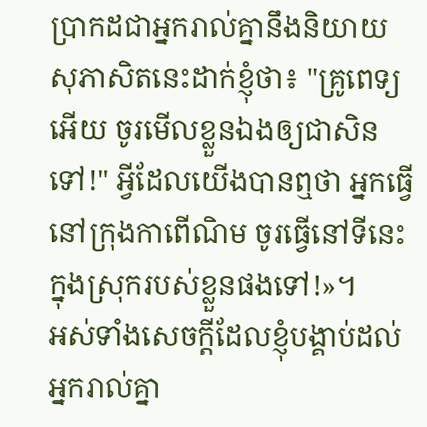ប្រាកដជាអ្នករាល់គ្នានឹងនិយាយសុភាសិតនេះដាក់ខ្ញុំថា៖ "គ្រូពេទ្យអើយ ចូរមើលខ្លួនឯងឲ្យជាសិនទៅ!" អ្វីដែលយើងបានឮថា អ្នកធ្វើនៅក្រុងកាពើណិម ចូរធ្វើនៅទីនេះ ក្នុងស្រុករបស់ខ្លួនផងទៅ!»។
អស់ទាំងសេចក្ដីដែលខ្ញុំបង្គាប់ដល់អ្នករាល់គ្នា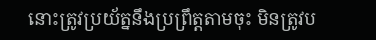នោះត្រូវប្រយ័ត្ននឹងប្រព្រឹត្តតាមចុះ មិនត្រូវប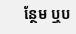ន្ថែម ឬប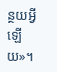ន្ថយអ្វីឡើយ»។